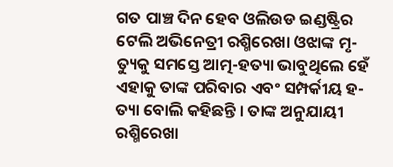ଗତ ପାଞ୍ଚ ଦିନ ହେବ ଓଲିଉଡ ଇଣ୍ଡଷ୍ଟ୍ରିର ଟେଲି ଅଭିନେତ୍ରୀ ରଶ୍ମିରେଖା ଓଝାଙ୍କ ମୃ-ତ୍ୟୁକୁ ସମସ୍ତେ ଆତ୍ମ-ହତ୍ୟା ଭାବୁଥିଲେ ହେଁ ଏହାକୁ ତାଙ୍କ ପରିବାର ଏବଂ ସମ୍ପର୍କୀୟ ହ-ତ୍ୟା ବୋଲି କହିଛନ୍ତି । ତାଙ୍କ ଅନୁଯାୟୀ ରଶ୍ମିରେଖା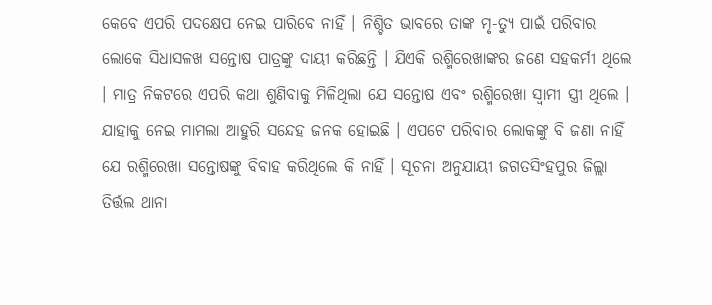କେବେ ଏପରି ପଦକ୍ଷେପ ନେଇ ପାରିବେ ନାହିଁ । ନିଶ୍ଚିତ ଭାବରେ ତାଙ୍କ ମୃ-ତ୍ୟୁ ପାଇଁ ପରିବାର ଲୋକେ ସିଧାସଳଖ ସନ୍ତୋଷ ପାତ୍ରଙ୍କୁ ଦାୟୀ କରିଛନ୍ତି । ଯିଏକି ରଶ୍ମିରେଖାଙ୍କର ଜଣେ ସହକର୍ମୀ ଥିଲେ । ମାତ୍ର ନିକଟରେ ଏପରି କଥା ଶୁଣିବାକୁ ମିଳିଥିଲା ଯେ ସନ୍ତୋଷ ଏବଂ ରଶ୍ମିରେଖା ସ୍ୱାମୀ ସ୍ତ୍ରୀ ଥିଲେ ।
ଯାହାକୁ ନେଇ ମାମଲା ଆହୁରି ସନ୍ଦେହ ଜନକ ହୋଇଛି । ଏପଟେ ପରିବାର ଲୋକଙ୍କୁ ବି ଜଣା ନାହିଁ ଯେ ରଶ୍ମିରେଖା ସନ୍ତୋଷଙ୍କୁ ବିବାହ କରିଥିଲେ କି ନାହିଁ । ସୂଚନା ଅନୁଯାୟୀ ଜଗତସିଂହପୁର ଜିଲ୍ଲା ତିର୍ତ୍ତଲ ଥାନା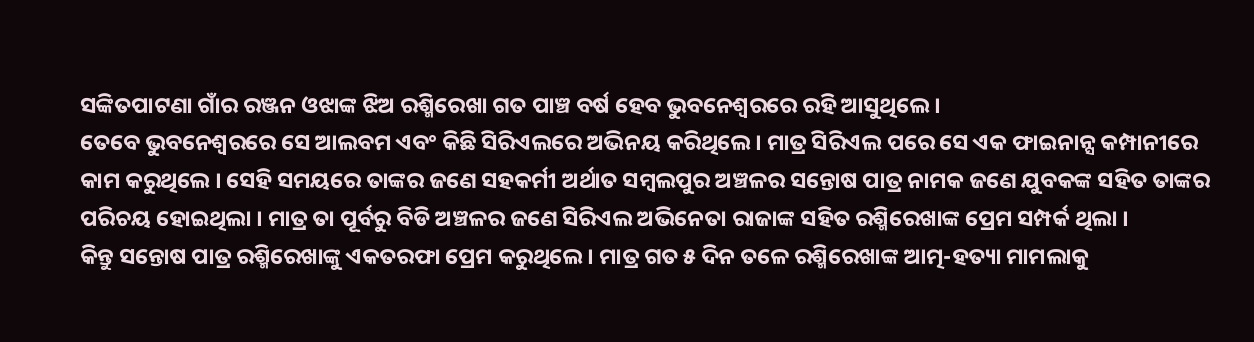ସଙ୍କିତପାଟଣା ଗାଁର ରଞ୍ଜନ ଓଝାଙ୍କ ଝିଅ ରଶ୍ମିରେଖା ଗତ ପାଞ୍ଚ ବର୍ଷ ହେବ ଭୁବନେଶ୍ୱରରେ ରହି ଆସୁଥିଲେ ।
ତେବେ ଭୁବନେଶ୍ୱରରେ ସେ ଆଲବମ ଏବଂ କିଛି ସିରିଏଲରେ ଅଭିନୟ କରିଥିଲେ । ମାତ୍ର ସିରିଏଲ ପରେ ସେ ଏକ ଫାଇନାନ୍ସ କମ୍ପାନୀରେ କାମ କରୁଥିଲେ । ସେହି ସମୟରେ ତାଙ୍କର ଜଣେ ସହକର୍ମୀ ଅର୍ଥାତ ସମ୍ବଲପୁର ଅଞ୍ଚଳର ସନ୍ତୋଷ ପାତ୍ର ନାମକ ଜଣେ ଯୁବକଙ୍କ ସହିତ ତାଙ୍କର ପରିଚୟ ହୋଇଥିଲା । ମାତ୍ର ତା ପୂର୍ବରୁ ବିଡି ଅଞ୍ଚଳର ଜଣେ ସିରିଏଲ ଅଭିନେତା ରାଜାଙ୍କ ସହିତ ରଶ୍ମିରେଖାଙ୍କ ପ୍ରେମ ସମ୍ପର୍କ ଥିଲା ।
କିନ୍ତୁ ସନ୍ତୋଷ ପାତ୍ର ରଶ୍ମିରେଖାଙ୍କୁ ଏକତରଫା ପ୍ରେମ କରୁଥିଲେ । ମାତ୍ର ଗତ ୫ ଦିନ ତଳେ ରଶ୍ମିରେଖାଙ୍କ ଆତ୍ମ-ହତ୍ୟା ମାମଲାକୁ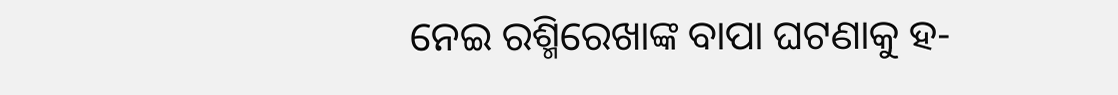ନେଇ ରଶ୍ମିରେଖାଙ୍କ ବାପା ଘଟଣାକୁ ହ-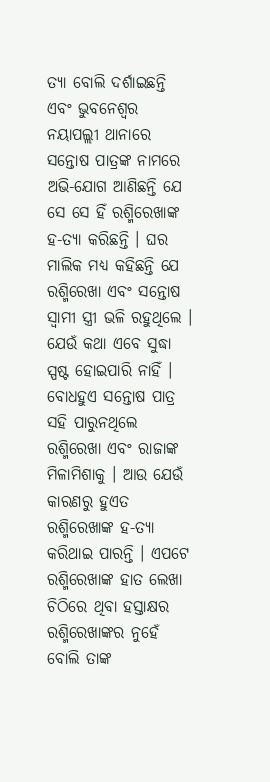ତ୍ୟା ବୋଲି ଦର୍ଶାଇଛନ୍ତି ଏବଂ ଭୁବନେଶ୍ୱର ନୟାପଲ୍ଲୀ ଥାନାରେ ସନ୍ତୋଷ ପାତ୍ରଙ୍କ ନାମରେ ଅଭି-ଯୋଗ ଆଣିଛନ୍ତି ଯେ ସେ ସେ ହିଁ ରଶ୍ମିରେଖାଙ୍କ ହ-ତ୍ୟା କରିଛନ୍ତି । ଘର ମାଲିକ ମଧ୍ୟ କହିଛନ୍ତି ଯେ ରଶ୍ମିରେଖା ଏବଂ ସନ୍ତୋଷ ସ୍ୱାମୀ ସ୍ତ୍ରୀ ଭଳି ରହୁଥିଲେ । ଯେଉଁ କଥା ଏବେ ସୁଦ୍ଧା ସ୍ପଷ୍ଟ ହୋଇପାରି ନାହିଁ ।
ବୋଧହୁଏ ସନ୍ତୋଷ ପାତ୍ର ସହି ପାରୁନଥିଲେ ରଶ୍ମିରେଖା ଏବଂ ରାଜାଙ୍କ ମିଳାମିଶାକୁ । ଆଉ ଯେଉଁ କାରଣରୁ ହୁଏତ ରଶ୍ମିରେଖାଙ୍କ ହ-ତ୍ୟା କରିଥାଇ ପାରନ୍ତି । ଏପଟେ ରଶ୍ମିରେଖାଙ୍କ ହାତ ଲେଖା ଚିଠିରେ ଥିବା ହସ୍ତାକ୍ଷର ରଶ୍ମିରେଖାଙ୍କର ନୁହେଁ ବୋଲି ତାଙ୍କ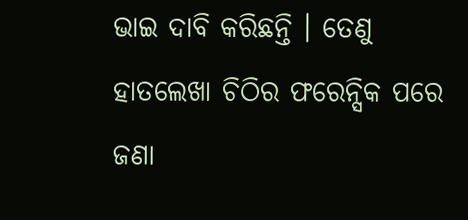ଭାଇ ଦାବି କରିଛନ୍ତି । ତେଣୁ ହାତଲେଖା ଚିଠିର ଫରେନ୍ସିକ ପରେ ଜଣା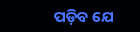ପଡ଼ିବ ଯେ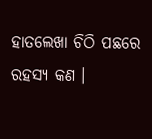ହାତଲେଖା ଚିଠି ପଛରେ ରହସ୍ୟ କଣ ।